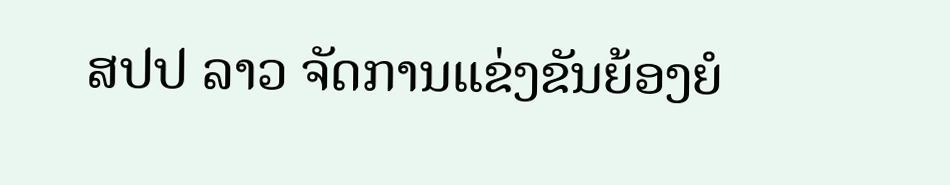ສປປ ລາວ ຈັດການແຂ່ງຂັນຍ້ອງຍໍ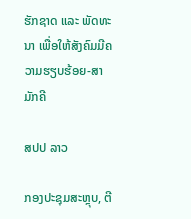ຮັກຊາດ ແລະ ພັດທະນາ ເພື່ອໃຫ້ສັງຄົມມີຄວາມຮຽບຮ້ອຍ-ສາມັກຄີ

ສປປ ລາວ

ກອງປະຊຸມສະຫຼຸບ, ຕີ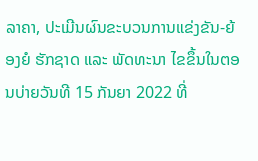ລາຄາ, ປະເມີນຜົນຂະບວນການແຂ່ງຂັນ-ຍ້ອງຍໍ ຮັກຊາດ ແລະ ພັດທະນາ ໄຂຂຶ້ນໃນຕອນບ່າຍວັນທີ 15 ກັນຍາ 2022 ທີ່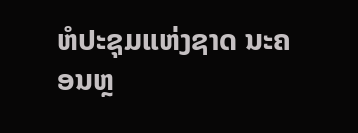ຫໍປະຊຸມແຫ່ງຊາດ ນະຄອນຫຼ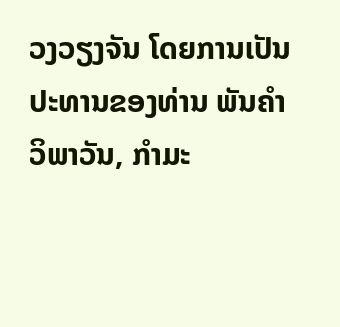ວງວຽງຈັນ ໂດຍການເປັນປະທານຂອງທ່ານ ພັນຄຳ ວິພາວັນ, ກຳມະ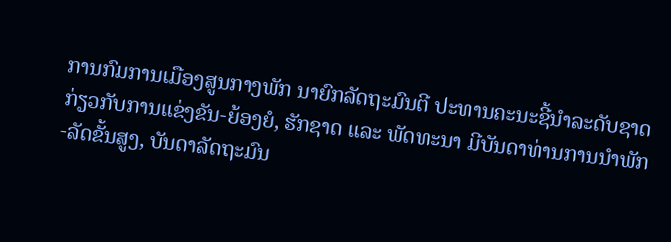ການກົມການເມືອງສູນກາງພັກ ນາຍົກລັດຖະມົນຕີ ປະທານຄະນະຊີ້ນຳລະດັບຊາດ ກ່ຽວກັບການແຂ່ງຂັນ-ຍ້ອງຍໍ, ຮັກຊາດ ແລະ ພັດທະນາ ມີບັນດາທ່ານການນຳພັກ-ລັດຂັ້ນສູງ, ບັນດາລັດຖະມົນ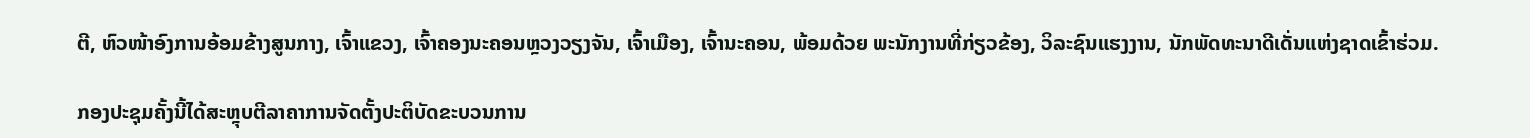ຕີ, ຫົວໜ້າອົງການອ້ອມຂ້າງສູນກາງ, ເຈົ້າແຂວງ, ເຈົ້າຄອງນະຄອນຫຼວງວຽງຈັນ, ເຈົ້າເມືອງ, ເຈົ້ານະຄອນ, ພ້ອມດ້ວຍ ພະນັກງານທີ່ກ່ຽວຂ້ອງ, ວິລະຊົນແຮງງານ, ນັກພັດທະນາດີເດັ່ນແຫ່ງຊາດເຂົ້າຮ່ວມ.

ກອງປະຊຸມຄັ້ງນີ້ໄດ້ສະຫຼຸບຕີລາຄາການຈັດຕັ້ງປະຕິບັດຂະບວນການ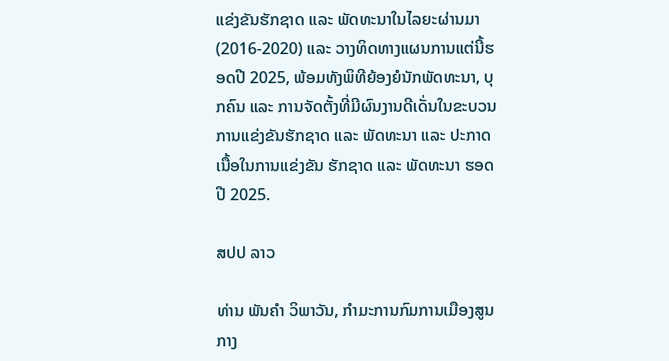ແຂ່ງຂັນຮັກຊາດ ແລະ ພັດທະນາໃນໄລຍະຜ່ານມາ (2016-2020) ແລະ ວາງທິດທາງແຜນການແຕ່ນີ້ຮອດປີ 2025, ພ້ອມທັງພິທີຍ້ອງຍໍນັກພັດທະນາ, ບຸກຄົນ ແລະ ການຈັດຕັ້ງທີ່ມີຜົນງານດີເດັ່ນໃນຂະບວນການແຂ່ງຂັນຮັກຊາດ ແລະ ພັດທະນາ ແລະ ປະກາດເນື້ອໃນການແຂ່ງຂັນ ຮັກຊາດ ແລະ ພັດທະນາ ຮອດປີ 2025.

ສປປ ລາວ

ທ່ານ ພັນຄຳ ວິພາວັນ, ກຳມະການກົມການເມືອງສູນກາງ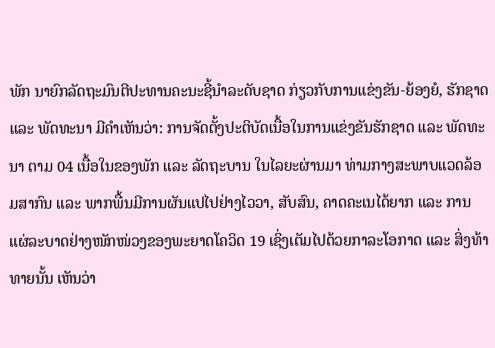ພັກ ນາຍົກລັດຖະມົນຕີປະທານຄະນະຊີ້ນຳລະດັບຊາດ ກ່ຽວກັບການແຂ່ງຂັນ-ຍ້ອງຍໍ, ຮັກຊາດ ແລະ ພັດທະນາ ມີຄໍາເຫັນວ່າ: ການຈັດຕັ້ງປະຕິບັດເນື້ອໃນການແຂ່ງຂັນຮັກຊາດ ແລະ ພັດທະນາ ຕາມ 04 ເນື້ອໃນຂອງພັກ ແລະ ລັດຖະບານ ໃນໄລຍະຜ່ານມາ ທ່າມກາງສະພາບແວດລ້ອມສາກົນ ແລະ ພາກພື້ນມີການຜັນແປໄປຢ່າງໄວວາ, ສັບສົນ, ຄາດຄະເນໄດ້ຍາກ ແລະ ການແຜ່ລະບາດຢ່າງໜັກໜ່ວງຂອງພະຍາດໂຄວິດ 19 ເຊິ່ງເຕັມໄປດ້ວຍກາລະໂອກາດ ແລະ ສິ່ງທ້າທາຍນັ້ນ ເຫັນວ່າ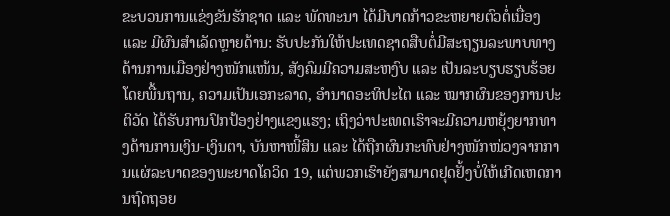ຂະບວນການແຂ່ງຂັນຮັກຊາດ ແລະ ພັດທະນາ ໄດ້ມີບາດກ້າວຂະຫຍາຍຕົວຕໍ່ເນື່ອງ ແລະ ມີຜົນສໍາເລັດຫຼາຍດ້ານ: ຮັບປະກັນໃຫ້ປະເທດຊາດສືບຕໍ່ມີສະຖຽນລະພາບທາງດ້ານການເມືອງຢ່າງໜັກແໜ້ນ, ສັງຄົມມີຄວາມສະຫງົບ ແລະ ເປັນລະບຽບຮຽບຮ້ອຍໂດຍພື້ນຖານ, ຄວາມເປັນເອກະລາດ, ອໍານາດອະທິປະໄຕ ແລະ ໝາກຜົນຂອງການປະຕິວັດ ໄດ້ຮັບການປົກປ້ອງຢ່າງແຂງແຮງ; ເຖິງວ່າປະເທດເຮົາຈະມີຄວາມຫຍຸ້ງຍາກທາງດ້ານການເງິນ-ເງິນຕາ, ບັນຫາໜີ້ສິນ ແລະ ໄດ້ຖືກຜົນກະທົບຢ່າງໜັກໜ່ວງຈາກການແຜ່ລະບາດຂອງພະຍາດໂຄວິດ 19, ແຕ່ພວກເຮົາຍັງສາມາດຢຸດຢັ້ງບໍ່ໃຫ້ເກີດເຫດການຖົດຖອຍ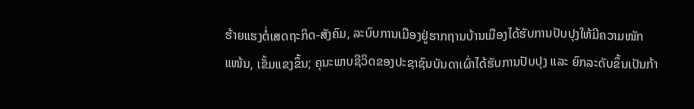ຮ້າຍແຮງຕໍ່ເສດຖະກິດ-ສັງຄົມ, ລະບົບການເມືອງຢູ່ຮາກຖານບ້ານເມືອງໄດ້ຮັບການປັບປຸງໃຫ້ມີຄວາມໜັກແໜ້ນ, ເຂັ້ມແຂງຂຶ້ນ; ຄຸນະພາບຊີວິດຂອງປະຊາຊົນບັນດາເຜົ່າໄດ້ຮັບການປັບປຸງ ແລະ ຍົກລະດັບຂຶ້ນເປັນກ້າ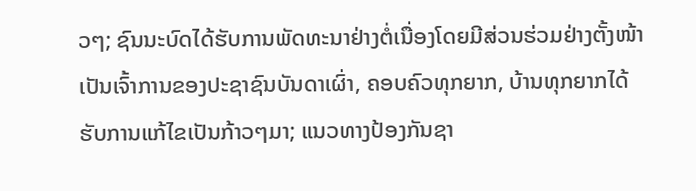ວໆ; ຊົນນະບົດໄດ້ຮັບການພັດທະນາຢ່າງຕໍ່ເນື່ອງໂດຍມີສ່ວນຮ່ວມຢ່າງຕັ້ງໜ້າເປັນເຈົ້າການຂອງປະຊາຊົນບັນດາເຜົ່າ, ຄອບຄົວທຸກຍາກ, ບ້ານທຸກຍາກໄດ້ຮັບການແກ້ໄຂເປັນກ້າວໆມາ; ແນວທາງປ້ອງກັນຊາ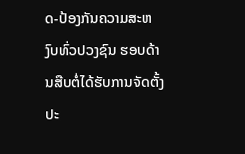ດ-ປ້ອງກັນຄວາມສະຫງົບທົ່ວປວງຊົນ ຮອບດ້ານສືບຕໍ່ໄດ້ຮັບການຈັດຕັ້ງປະ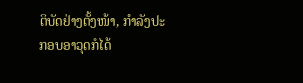ຕິບັດຢ່າງຕັ້ງໜ້າ, ກຳລັງປະກອບອາວຸດກໍໄດ້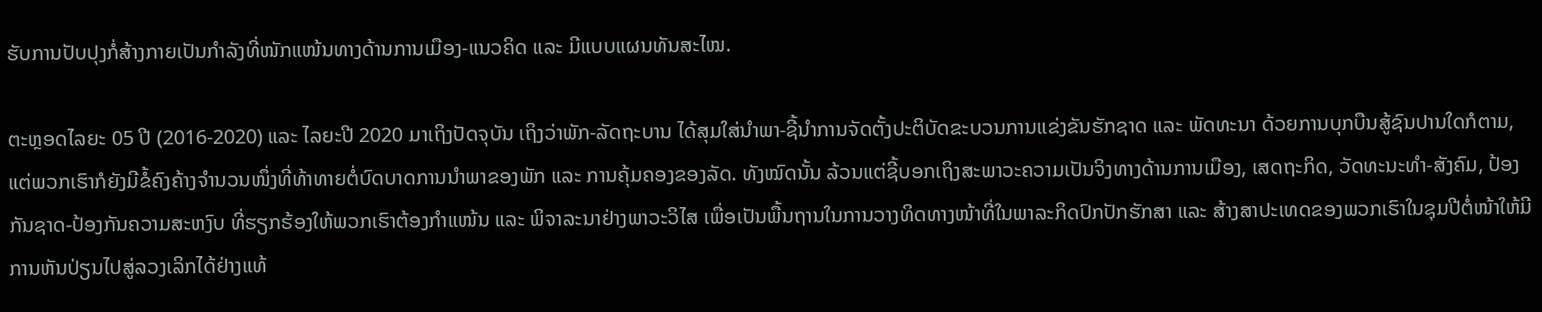ຮັບການປັບປຸງກໍ່ສ້າງກາຍເປັນກຳລັງທີ່ໜັກແໜ້ນທາງດ້ານການເມືອງ-ແນວຄິດ ແລະ ມີແບບແຜນທັນສະໄໝ.

ຕະຫຼອດໄລຍະ 05 ປີ (2016-2020) ແລະ ໄລຍະປີ 2020 ມາເຖິງປັດຈຸບັນ ເຖິງວ່າພັກ-ລັດຖະບານ ໄດ້ສຸມໃສ່ນໍາພາ-ຊີ້ນໍາການຈັດຕັ້ງປະຕິບັດຂະບວນການແຂ່ງຂັນຮັກຊາດ ແລະ ພັດທະນາ ດ້ວຍການບຸກບືນສູ້ຊົນປານໃດກໍຕາມ, ແຕ່ພວກເຮົາກໍຍັງມີຂໍ້ຄົງຄ້າງຈຳນວນໜຶ່ງທີ່ທ້າທາຍຕໍ່ບົດບາດການນຳພາຂອງພັກ ແລະ ການຄຸ້ມຄອງຂອງລັດ. ທັງໝົດນັ້ນ ລ້ວນແຕ່ຊີ້ບອກເຖິງສະພາວະຄວາມເປັນຈິງທາງດ້ານການເມືອງ, ເສດຖະກິດ, ວັດທະນະທຳ-ສັງຄົມ, ປ້ອງກັນຊາດ-ປ້ອງກັນຄວາມສະຫງົບ ທີ່ຮຽກຮ້ອງໃຫ້ພວກເຮົາຕ້ອງກຳແໜ້ນ ແລະ ພິຈາລະນາຢ່າງພາວະວິໄສ ເພື່ອເປັນພື້ນຖານໃນການວາງທິດທາງໜ້າທີ່ໃນພາລະກິດປົກປັກຮັກສາ ແລະ ສ້າງສາປະເທດຂອງພວກເຮົາໃນຊຸມປີຕໍ່ໜ້າໃຫ້ມີການຫັນປ່ຽນໄປສູ່ລວງເລິກໄດ້ຢ່າງແທ້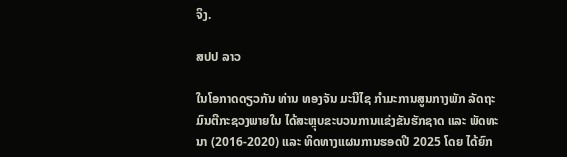ຈິງ.

ສປປ ລາວ

ໃນໂອກາດດຽວກັນ ທ່ານ ທອງຈັນ ມະນີໄຊ ກໍາມະການສູນກາງພັກ ລັດຖະມົນຕີກະຊວງພາຍໃນ ໄດ້ສະຫຼຸບຂະບວນການແຂ່ງຂັນຮັກຊາດ ແລະ ພັດທະນາ (2016-2020) ແລະ ທິດທາງແຜນການຮອດປີ 2025 ໂດຍ ໄດ້ຍົກ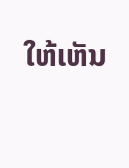ໃຫ້ເຫັນ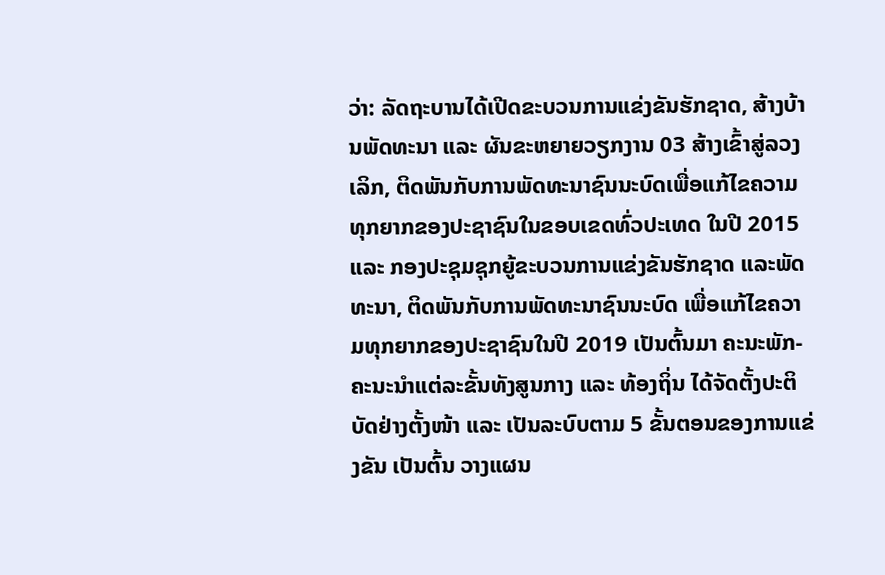ວ່າ: ລັດຖະບານໄດ້ເປີດຂະບວນການແຂ່ງຂັນຮັກຊາດ, ສ້າງບ້ານພັດທະນາ ແລະ ຜັນຂະຫຍາຍວຽກງານ 03 ສ້າງເຂົ້າສູ່ລວງເລິກ, ຕິດພັນກັບການພັດທະນາຊົນນະບົດເພື່ອແກ້ໄຂຄວາມທຸກຍາກຂອງປະຊາຊົນໃນຂອບເຂດທົ່ວປະເທດ ໃນປີ 2015 ແລະ ກອງປະຊຸມຊຸກຍູ້ຂະບວນການແຂ່ງຂັນຮັກຊາດ ແລະພັດທະນາ, ຕິດພັນກັບການພັດທະນາຊົນນະບົດ ເພື່ອແກ້ໄຂຄວາມທຸກຍາກຂອງປະຊາຊົນໃນປີ 2019 ເປັນຕົ້ນມາ ຄະນະພັກ-ຄະນະນໍາແຕ່ລະຂັ້ນທັງສູນກາງ ແລະ ທ້ອງຖິ່ນ ໄດ້ຈັດຕັ້ງປະຕິບັດຢ່າງຕັ້ງໜ້າ ແລະ ເປັນລະບົບຕາມ 5 ຂັ້ນຕອນຂອງການແຂ່ງຂັນ ເປັນຕົ້ນ ວາງແຜນ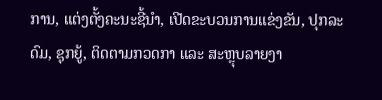ການ, ແຕ່ງຕັ້ງຄະນະຊີ້ນໍາ, ເປີດຂະບວນການແຂ່ງຂັນ, ປຸກລະດົມ, ຊຸກຍູ້, ຕິດຕາມກວດກາ ແລະ ສະຫຼຸບລາຍງາ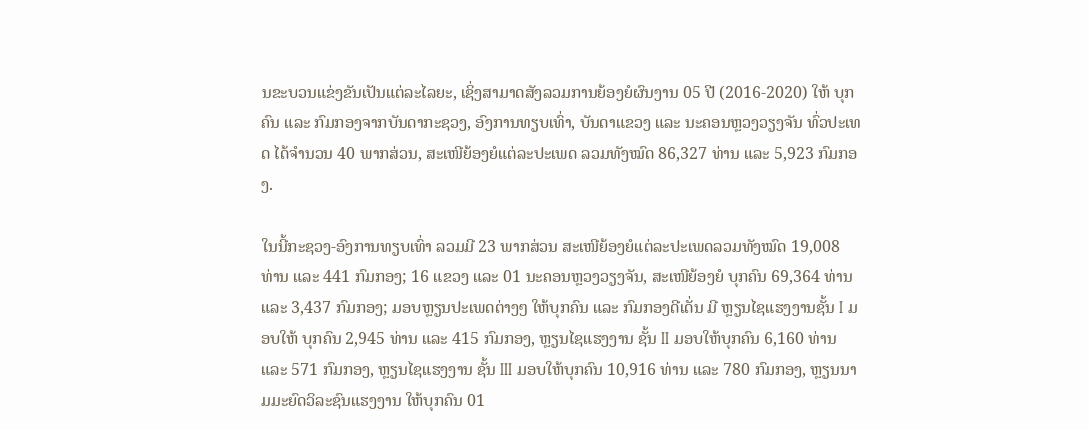ນຂະບວນແຂ່ງຂັນເປັນແຕ່ລະໄລຍະ, ເຊິ່ງສາມາດສັງລວມການຍ້ອງຍໍຜົນງານ 05 ປີ (2016-2020) ໃຫ້ ບຸກຄົນ ແລະ ກົມກອງຈາກບັນດາກະຊວງ, ອົງການທຽບເທົ່າ, ບັນດາແຂວງ ແລະ ນະຄອນຫຼວງວຽງຈັນ ທົ່ວປະເທດ ໄດ້ຈຳນວນ 40 ພາກສ່ວນ, ສະເໜີຍ້ອງຍໍແຕ່ລະປະເພດ ລວມທັງໝົດ 86,327 ທ່ານ ແລະ 5,923 ກົມກອງ.

ໃນນີ້ກະຊວງ-ອົງການທຽບເທົ່າ ລວມມີ 23 ພາກສ່ວນ ສະເໜີຍ້ອງຍໍແຕ່ລະປະເພດລວມທັງໝົດ 19,008 ທ່ານ ແລະ 441 ກົມກອງ; 16 ແຂວງ ແລະ 01 ນະຄອນຫຼວງວຽງຈັນ, ສະເໜີຍ້ອງຍໍ ບຸກຄົນ 69,364 ທ່ານ ແລະ 3,437 ກົມກອງ; ມອບຫຼຽນປະເພດຕ່າງໆ ໃຫ້ບຸກຄົນ ແລະ ກົມກອງດີເດັ່ນ ມີ ຫຼຽນໄຊແຮງງານຊັ້ນ I ມອບໃຫ້ ບຸກຄົນ 2,945 ທ່ານ ແລະ 415 ກົມກອງ, ຫຼຽນໄຊແຮງງານ ຊັ້ນ II ມອບໃຫ້ບຸກຄົນ 6,160 ທ່ານ ແລະ 571 ກົມກອງ, ຫຼຽນໄຊແຮງງານ ຊັ້ນ III ມອບໃຫ້ບຸກຄົນ 10,916 ທ່ານ ແລະ 780 ກົມກອງ, ຫຼຽນນາມມະຍົດວິລະຊົນແຮງງານ ໃຫ້ບຸກຄົນ 01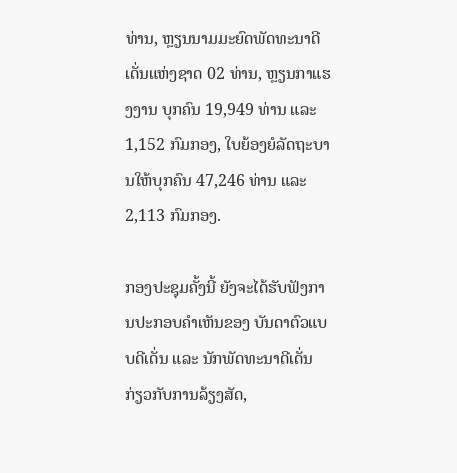ທ່ານ, ຫຼຽນນາມມະຍົດພັດທະນາດີເດັ່ນແຫ່ງຊາດ 02 ທ່ານ, ຫຼຽນກາແຮງງານ ບຸກຄົນ 19,949 ທ່ານ ແລະ 1,152 ກົມກອງ, ໃບຍ້ອງຍໍລັດຖະບານໃຫ້ບຸກຄົນ 47,246 ທ່ານ ແລະ 2,113 ກົມກອງ.

ກອງປະຊຸມຄັ້ງນີ້ ຍັງຈະໄດ້ຮັບຟັງການປະກອບຄຳເຫັນຂອງ ບັນດາຕົວແບບດີເດັ່ນ ແລະ ນັກພັດທະນາດີເດັ່ນ ກ່ຽວກັບການລ້ຽງສັດ,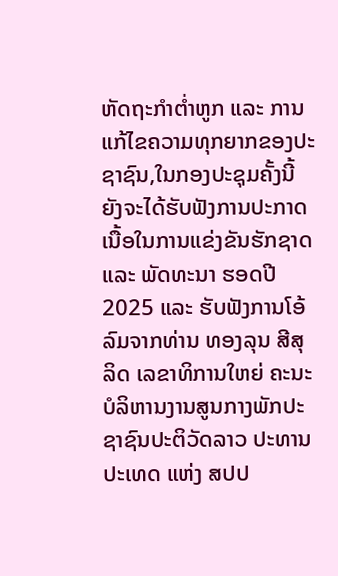ຫັດຖະກຳຕໍ່າຫູກ ແລະ ການແກ້ໄຂຄວາມທຸກຍາກຂອງປະຊາຊົນ,ໃນກອງປະຊຸມຄັ້ງນີ້ຍັງຈະໄດ້ຮັບຟັງການປະກາດເນື້ອໃນການແຂ່ງຂັນຮັກຊາດ ແລະ ພັດທະນາ ຮອດປີ 2025 ແລະ ຮັບຟັງການໂອ້ລົມຈາກທ່ານ ທອງລຸນ ສີສຸລິດ ເລຂາທິການໃຫຍ່ ຄະນະບໍລິຫານງານສູນກາງພັກປະຊາຊົນປະຕິວັດລາວ ປະທານປະເທດ ແຫ່ງ ສປປ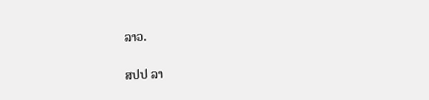ລາວ.

ສປປ ລາ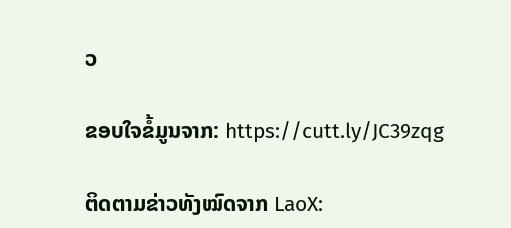ວ

ຂອບໃຈຂໍ້ມູນຈາກ: https://cutt.ly/JC39zqg

ຕິດຕາມຂ່າວທັງໝົດຈາກ LaoX: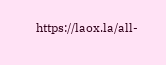https://laox.la/all-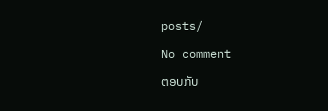posts/

No comment

ຕອບກັບ